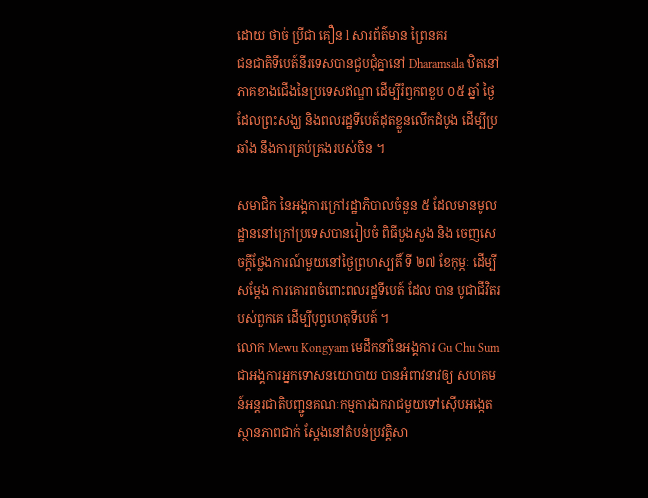ដោយ ថាច់ ប្រីជា គឿន l សារព័ត៌មាន ព្រៃនគរ
ជនជាតិទីបេត៍នីរទេសបានជួបជុំគ្នានៅ Dharamsala ឋិតនៅភាគខាងជើងនៃប្រទេសឥណ្ឌា ដើម្បីរំឭកពខួប ០៥ ឆ្នាំ ថ្ងៃដែលព្រះសង្ឃ និងពលរដ្ឋទីបេត៍ដុតខ្លួនលើកដំបូង ដើម្បីប្រឆាំង នឹងការគ្រប់គ្រងរបស់ចិន ។

សមាជិក នៃអង្គការក្រៅរដ្ឋាភិបាលចំនួន ៥ ដែលមានមូលដ្ឋាននៅក្រៅប្រទេសបានរៀបចំ ពិធីបួងសួង និង ចេញសេចក្ដីថ្លែងការណ៍មួយនៅថ្ងៃព្រហស្បតិ៍ ទី ២៧ ខែកុម្ភៈ ដើម្បីសម្ដែង ការគោរពចំពោះពលរដ្ឋទីបេត៍ ដែល បាន បូជាជីវិតរបស់ពួកគេ ដើម្បីបុព្វហេតុទីបេត៍ ។
លោក Mewu Kongyam មេដឹកនាំនៃអង្គការ Gu Chu Sum ជាអង្គការអ្នកទោសនយោបាយ បានអំពាវនាវឲ្យ សហគមន៍អន្តរជាតិបញ្ជូនគណៈកម្មការឯករាជមួយទៅស៊ើបអង្កេត ស្ថានភាពជាក់ ស្ដែងនៅតំបន់ប្រវត្តិសា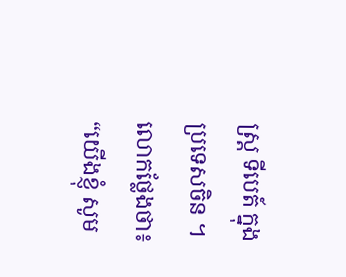ស្ត្រ ទីបេត៍ ក្នុងប្រទេសចិន ។
លោកថ្លែងថា៖
“យើងខ្ញុំ សូម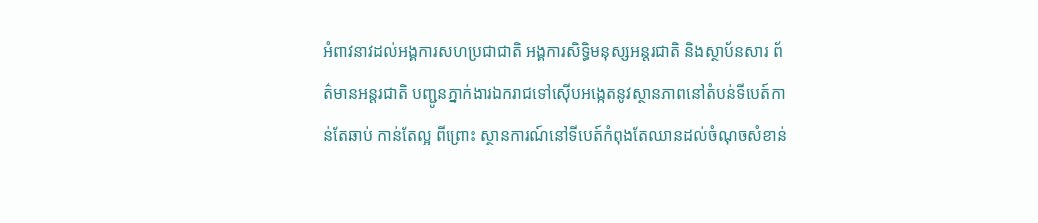អំពាវនាវដល់អង្គការសហប្រជាជាតិ អង្គការសិទ្ធិមនុស្សអន្តរជាតិ និងស្ថាប័នសារ ព័ត៌មានអន្តរជាតិ បញ្ជូនភ្នាក់ងារឯករាជទៅស៊ើបអង្កេតនូវស្ថានភាពនៅតំបន់ទីបេត៍កាន់តែឆាប់ កាន់តែល្អ ពីព្រោះ ស្ថានការណ៍នៅទីបេត៍កំពុងតែឈានដល់ចំណុចសំខាន់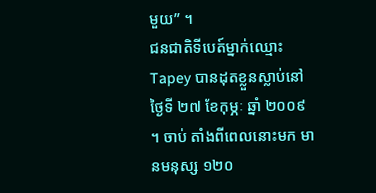មួយ” ។
ជនជាតិទីបេត៍ម្នាក់ឈ្មោះ Tapey បានដុតខ្លួនស្លាប់នៅថ្ងៃទី ២៧ ខែកុម្ភៈ ឆ្នាំ ២០០៩ ។ ចាប់ តាំងពីពេលនោះមក មានមនុស្ស ១២០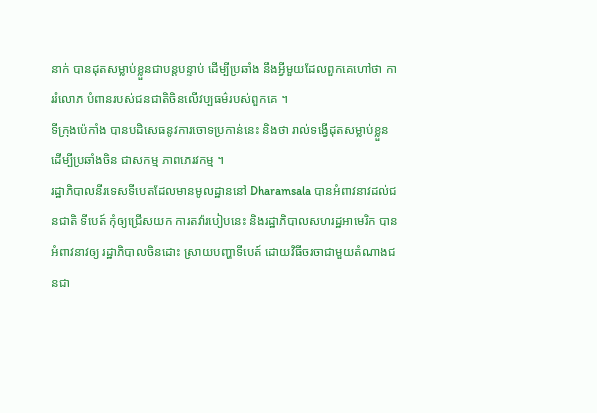នាក់ បានដុតសម្លាប់ខ្លួនជាបន្តបន្ទាប់ ដើម្បីប្រឆាំង នឹងអ្វីមួយដែលពួកគេហៅថា ការរំលោភ បំពានរបស់ជនជាតិចិនលើវប្បធម៌របស់ពួកគេ ។
ទីក្រុងប៉េកាំង បានបដិសេធនូវការចោទប្រកាន់នេះ និងថា រាល់ទង្វើដុតសម្លាប់ខ្លួនដើម្បីប្រឆាំងចិន ជាសកម្ម ភាពភេរវកម្ម ។
រដ្ឋាភិបាលនីរទេសទីបេតដែលមានមូលដ្ឋាននៅ Dharamsala បានអំពាវនាវដល់ជនជាតិ ទីបេត៍ កុំឲ្យជ្រើសយក ការតវ៉ារបៀបនេះ និងរដ្ឋាភិបាលសហរដ្ឋអាមេរិក បានអំពាវនាវឲ្យ រដ្ឋាភិបាលចិនដោះ ស្រាយបញ្ហាទីបេត៍ ដោយវិធីចរចាជាមួយតំណាងជនជា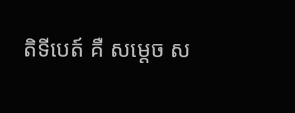តិទីបេត៍ គឺ សម្ដេច ស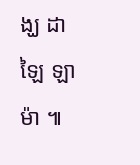ង្ឃ ដាឡៃ ឡាម៉ា ៕